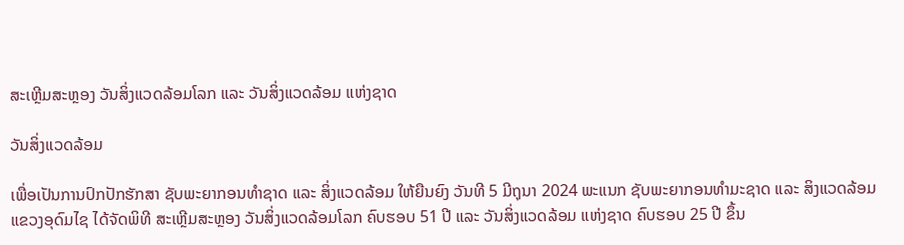ສະເຫຼີມສະຫຼອງ ວັນສິ່ງແວດລ້ອມໂລກ ແລະ ວັນສິ່ງແວດລ້ອມ ແຫ່ງຊາດ

ວັນສິ່ງແວດລ້ອມ

ເພື່ອເປັນການປົກປັກຮັກສາ ຊັບພະຍາກອນທຳຊາດ ແລະ ສິ່ງແວດລ້ອມ ໃຫ້ຍືນຍົງ ວັນທີ 5 ມີຖຸນາ 2024 ພະແນກ ຊັບພະຍາກອນທຳມະຊາດ ແລະ ສິງແວດລ້ອມ ແຂວງອຸດົມໄຊ ໄດ້ຈັດພິທີ ສະເຫຼີມສະຫຼອງ ວັນສິ່ງແວດລ້ອມໂລກ ຄົບຮອບ 51 ປີ ແລະ ວັນສິ່ງແວດລ້ອມ ແຫ່ງຊາດ ຄົບຮອບ 25 ປີ ຂຶ້ນ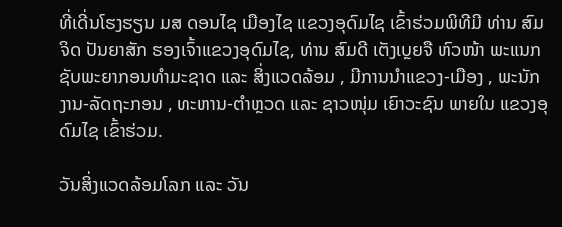ທີ່ເດີ່ນໂຮງຮຽນ ມສ ດອນໄຊ ເມືອງໄຊ ແຂວງອຸດົມໄຊ ເຂົ້າຮ່ວມພິທີມີ ທ່ານ ສົມຈິດ ປັນຍາສັກ ຮອງເຈົ້າແຂວງອຸດົມໄຊ, ທ່ານ ສົມດີ ເຕັງເບຼຍຈື ຫົວໜ້າ ພະແນກຊັບພະຍາກອນທຳມະຊາດ ແລະ ສິ່ງແວດລ້ອມ , ມີການນຳແຂວງ-ເມືອງ , ພະນັກງານ-ລັດຖະກອນ , ທະຫານ-ຕຳຫຼວດ ແລະ ຊາວໜຸ່ມ ເຍົາວະຊົນ ພາຍໃນ ແຂວງອຸດົມໄຊ ເຂົ້າຮ່ວມ.

ວັນສິ່ງແວດລ້ອມໂລກ ແລະ ວັນ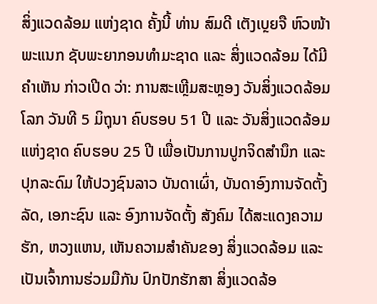ສິ່ງແວດລ້ອມ ແຫ່ງຊາດ ຄັ້ງນີ້ ທ່ານ ສົມດີ ເຕັງເບຼຍຈື ຫົວໜ້າ ພະແນກ ຊັບພະຍາກອນທຳມະຊາດ ແລະ ສິ່ງແວດລ້ອມ ໄດ້ມີຄຳເຫັນ ກ່າວເປີດ ວ່າ: ການສະເຫຼີມສະຫຼອງ ວັນສິ່ງແວດລ້ອມໂລກ ວັນທີ 5 ມິຖຸນາ ຄົບຮອບ 51 ປີ ແລະ ວັນສິ່ງແວດລ້ອມ ແຫ່ງຊາດ ຄົບຮອບ 25 ປີ ເພື່ອເປັນການປູກຈິດສໍານຶກ ແລະ ປຸກລະດົມ ໃຫ້ປວງຊົນລາວ ບັນດາເຜົ່າ, ບັນດາອົງການຈັດຕັ້ງລັດ, ເອກະຊົນ ແລະ ອົງການຈັດຕັ້ງ ສັງຄົມ ໄດ້ສະແດງຄວາມຮັກ, ຫວງແຫນ, ເຫັນຄວາມສໍາຄັນຂອງ ສິ່ງແວດລ້ອມ ແລະ ເປັນເຈົ້າການຮ່ວມມືກັນ ປົກປັກຮັກສາ ສິ່ງແວດລ້ອ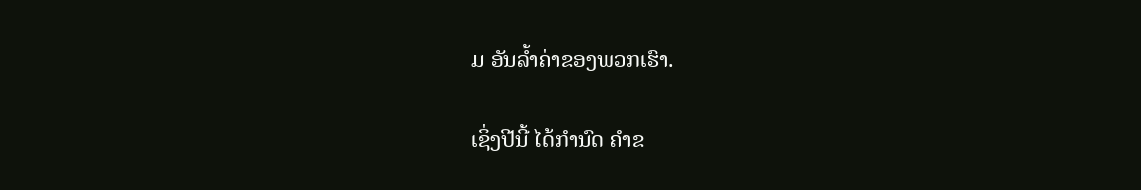ມ ອັນລໍ້າຄ່າຂອງພວກເຮົາ.

ເຊິ່ງປີນີ້ ໄດ້ກໍານົດ ຄໍາຂ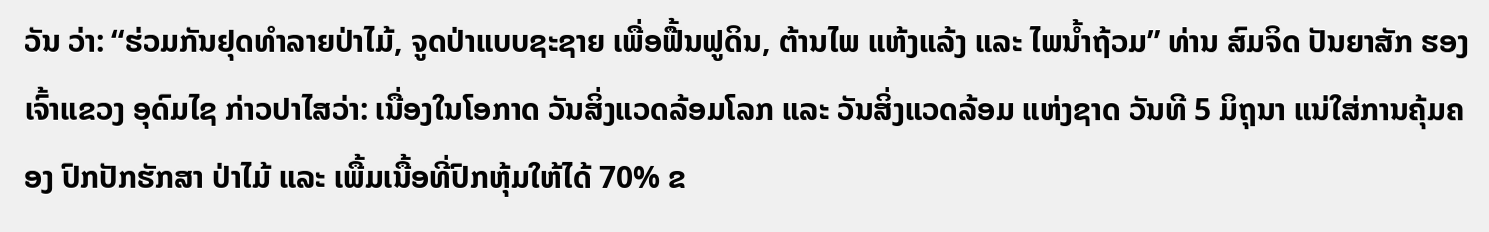ວັນ ວ່າ: “ຮ່ວມກັນຢຸດທໍາລາຍປ່າໄມ້, ຈູດປ່າແບບຊະຊາຍ ເພື່ອຟື້ນຟູດິນ, ຕ້ານໄພ ແຫ້ງແລ້ງ ແລະ ໄພນໍ້າຖ້ວມ” ທ່ານ ສົມຈິດ ປັນຍາສັກ ຮອງເຈົ້າແຂວງ ອຸດົມໄຊ ກ່າວປາໄສວ່າ: ເນື່ອງໃນໂອກາດ ວັນສິ່ງແວດລ້ອມໂລກ ແລະ ວັນສິ່ງແວດລ້ອມ ແຫ່ງຊາດ ວັນທີ 5 ມິຖຸນາ ແນ່ໃສ່ການຄຸ້ມຄອງ ປົກປັກຮັກສາ ປ່າໄມ້ ແລະ ເພື້ມເນື້ອທີ່ປົກຫຸ້ມໃຫ້ໄດ້ 70% ຂ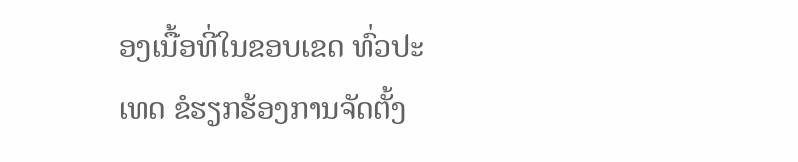ອງເນື້ອທີ່ໃນຂອບເຂດ ທົ່ວປະເທດ ຂໍຮຽກຮ້ອງການຈັດຕັ້ງ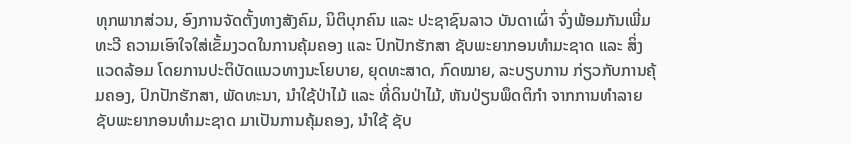ທຸກພາກສ່ວນ, ອົງການຈັດຕັ້ງທາງສັງຄົມ, ນິຕິບຸກຄົນ ແລະ ປະຊາຊົນລາວ ບັນດາເຜົ່າ ຈົ່ງພ້ອມກັນເພີ່ມທະວີ ຄວາມເອົາໃຈໃສ່ເຂັ້ມງວດໃນການຄຸ້ມຄອງ ແລະ ປົກປັກຮັກສາ ຊັບພະຍາກອນທໍາມະຊາດ ແລະ ສິ່ງແວດລ້ອມ ໂດຍການປະຕິບັດແນວທາງນະໂຍບາຍ, ຍຸດທະສາດ, ກົດໝາຍ, ລະບຽບການ ກ່ຽວກັບການຄຸ້ມຄອງ, ປົກປັກຮັກສາ, ພັດທະນາ, ນໍາໃຊ້ປ່າໄມ້ ແລະ ທີ່ດິນປ່າໄມ້, ຫັນປ່ຽນພຶດຕິກໍາ ຈາກການທໍາລາຍ ຊັບພະຍາກອນທໍາມະຊາດ ມາເປັນການຄຸ້ມຄອງ, ນໍາໃຊ້ ຊັບ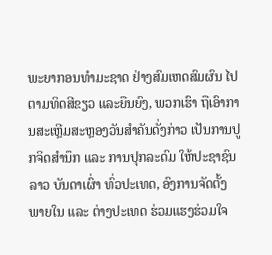ພະຍາກອນທໍາມະຊາດ ຢ່າງສົມເຫດສົມຜົນ ໄປຕາມທິດສີຂຽວ ແລະຍືນຍົງ, ພວກເຮົາ ຖືເອົາການສະເຫຼີມສະຫຼອງວັນສໍາຄັນດັ່ງກ່າວ ເປັນການປູກຈິດສໍານຶກ ແລະ ການປຸກລະດົມ ໃຫ້ປະຊາຊົນລາວ ບັນດາເຜົ່າ ທົ່ວປະເທດ, ອົງການຈັດຕັ້ງ ພາຍໃນ ແລະ ຕ່າງປະເທດ ຮ່ວມແຮງຮ່ວມໃຈ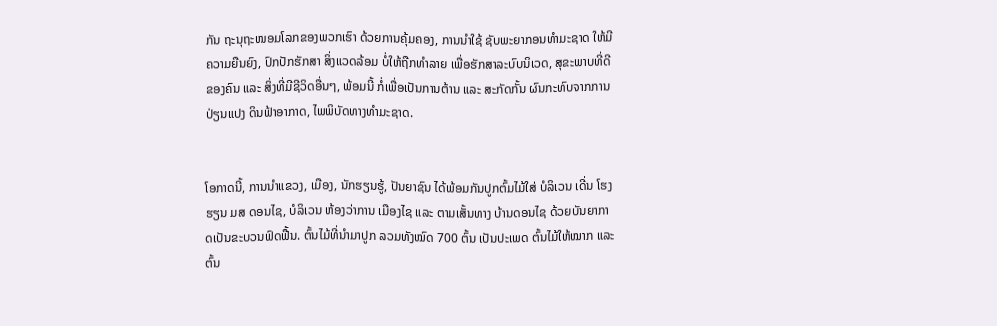ກັນ ຖະນຸຖະໜອມໂລກຂອງພວກເຮົາ ດ້ວຍການຄຸ້ມຄອງ, ການນຳໃຊ້ ຊັບພະຍາກອນທໍາມະຊາດ ໃຫ້ມີຄວາມຍືນຍົງ, ປົກປັກຮັກສາ ສິ່ງແວດລ້ອມ ບໍ່ໃຫ້ຖືກທຳລາຍ ເພື່ອຮັກສາລະບົບນິເວດ, ສຸຂະພາບທີ່ດີຂອງຄົນ ແລະ ສິ່ງທີ່ມີຊີວິດອື່ນໆ, ພ້ອມນີ້ ກໍ່ເພື່ອເປັນການຕ້ານ ແລະ ສະກັດກັ້ນ ຜົນກະທົບຈາກການປ່ຽນແປງ ດິນຟ້າອາກາດ, ໄພພິບັດທາງທໍາມະຊາດ.


ໂອກາດນີ້, ການນຳແຂວງ, ເມືອງ, ນັກຮຽນຮູ້, ປັນຍາຊົນ ໄດ້ພ້ອມກັນປູກຕົ້ມໄມ້ໃສ່ ບໍລິເວນ ເດີ່ນ ໂຮງຮຽນ ມສ ດອນໄຊ, ບໍລິເວນ ຫ້ອງວ່າການ ເມືອງໄຊ ແລະ ຕາມເສັ້ນທາງ ບ້ານດອນໄຊ ດ້ວຍບັນຍາກາດເປັນຂະບວນຟົດຟື້ນ. ຕົ້ນໄມ້ທີ່ນຳມາປູກ ລວມທັງໝົດ 700 ຕົ້ນ ເປັນປະເພດ ຕົ້ນໄມ້ໃຫ້ໝາກ ແລະ ຕົ້ນ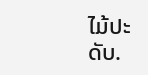ໄມ້ປະດັບ.